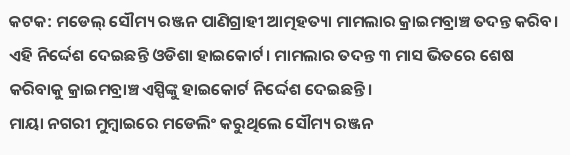କଟକ: ମଡେଲ୍ ସୌମ୍ୟ ରଞ୍ଜନ ପାଣିଗ୍ରାହୀ ଆତ୍ମହତ୍ୟା ମାମଲାର କ୍ରାଇମବ୍ରାଞ୍ଚ ତଦନ୍ତ କରିବ। ଏହି ନିର୍ଦ୍ଦେଶ ଦେଇଛନ୍ତି ଓଡିଶା ହାଇକୋର୍ଟ। ମାମଲାର ତଦନ୍ତ ୩ ମାସ ଭିତରେ ଶେଷ କରିବାକୁ କ୍ରାଇମବ୍ରାଞ୍ଚ ଏସ୍ପିଙ୍କୁ ହାଇକୋର୍ଟ ନିର୍ଦ୍ଦେଶ ଦେଇଛନ୍ତି।
ମାୟା ନଗରୀ ମୁମ୍ୱାଇରେ ମଡେଲିଂ କରୁଥିଲେ ସୌମ୍ୟ ରଞ୍ଜନ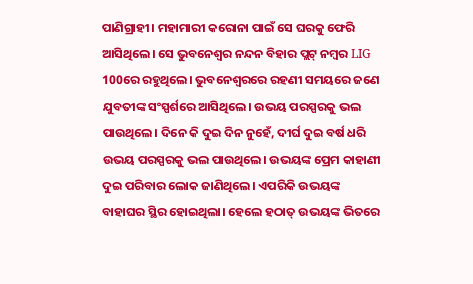ପାଣିଗ୍ରାହୀ। ମହାମାରୀ କରୋନା ପାଇଁ ସେ ଘରକୁ ଫେରି ଆସିଥିଲେ। ସେ ଭୁବନେଶ୍ୱର ନନ୍ଦନ ବିହାର ପ୍ଲଟ୍ ନମ୍ୱର LIG 100ରେ ରହୁଥିଲେ। ଭୁବନେଶ୍ୱରରେ ରହଣୀ ସମୟରେ ଜଣେ ଯୁବତୀଙ୍କ ସଂସ୍ପର୍ଶରେ ଆସିଥିଲେ। ଉଭୟ ପରସ୍ପରକୁ ଭଲ ପାଉଥିଲେ। ଦିନେ କି ଦୁଇ ଦିନ ନୁହେଁ, ଦୀର୍ଘ ଦୁଇ ବର୍ଷ ଧରି ଉଭୟ ପରସ୍ପରକୁ ଭଲ ପାଉଥିଲେ। ଉଭୟଙ୍କ ପ୍ରେମ କାହାଣୀ ଦୁଇ ପରିବାର ଲୋକ ଜାଣିଥିଲେ। ଏପରିକି ଉଭୟଙ୍କ ବାହାଘର ସ୍ଥିର ହୋଇଥିଲା। ହେଲେ ହଠାତ୍ ଉଭୟଙ୍କ ଭିତରେ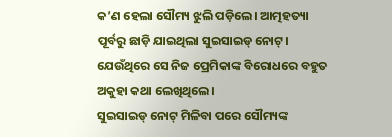କ’ଣ ହେଲା ସୌମ୍ୟ ଝୁଲି ପଡ଼ିଲେ। ଆତ୍ମହତ୍ୟା ପୂର୍ବରୁ ଛାଡ଼ି ଯାଇଥିଲା ସୁଇସାଇଡ୍ ନୋଟ୍। ଯେଉଁଥିରେ ସେ ନିଜ ପ୍ରେମିକାଙ୍କ ବିରୋଧରେ ବହୁତ ଅକୁହା କଥା ଲେଖିଥିଲେ।
ସୁଇସାଇଡ୍ ନୋଟ୍ ମିଳିବା ପରେ ସୌମ୍ୟଙ୍କ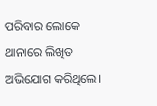ପରିବାର ଲୋକେ ଥାନାରେ ଲିଖିତ ଅଭିଯୋଗ କରିଥିଲେ।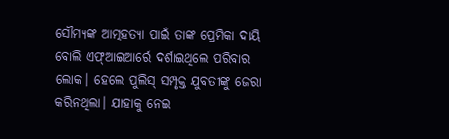ସୌମ୍ୟଙ୍କ ଆତ୍ମହତ୍ୟା ପାଇଁ ତାଙ୍କ ପ୍ରେମିକା ଦାୟି ବୋଲି ଏଫ୍ଆଇଆର୍ରେ ଦର୍ଶାଇଥିଲେ ପରିବାର ଲୋକ। ହେଲେ ପୁଲିସ୍ ସମ୍ପୃକ୍ତ ଯୁବତୀଙ୍କୁ ଜେରା କରିନଥିଲା। ଯାହାକୁ ନେଇ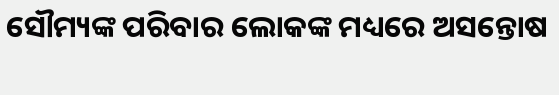ସୌମ୍ୟଙ୍କ ପରିବାର ଲୋକଙ୍କ ମଧ୍ୟରେ ଅସନ୍ତୋଷ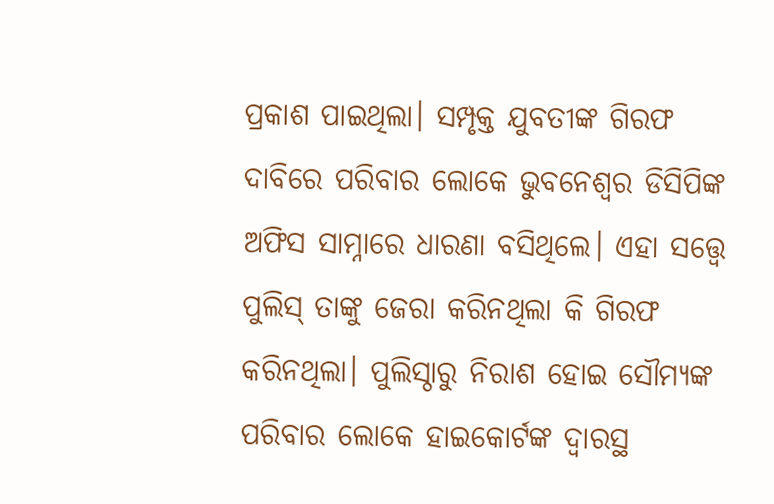ପ୍ରକାଶ ପାଇଥିଲା। ସମ୍ପୃକ୍ତ ଯୁବତୀଙ୍କ ଗିରଫ ଦାବିରେ ପରିବାର ଲୋକେ ଭୁବନେଶ୍ୱର ଡିସିପିଙ୍କ ଅଫିସ ସାମ୍ନାରେ ଧାରଣା ବସିଥିଲେ। ଏହା ସତ୍ତ୍ୱେ ପୁଲିସ୍ ତାଙ୍କୁ ଜେରା କରିନଥିଲା କି ଗିରଫ କରିନଥିଲା। ପୁଲିସ୍ଠାରୁ ନିରାଶ ହୋଇ ସୌମ୍ୟଙ୍କ ପରିବାର ଲୋକେ ହାଇକୋର୍ଟଙ୍କ ଦ୍ୱାରସ୍ଥ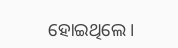ହୋଇଥିଲେ।